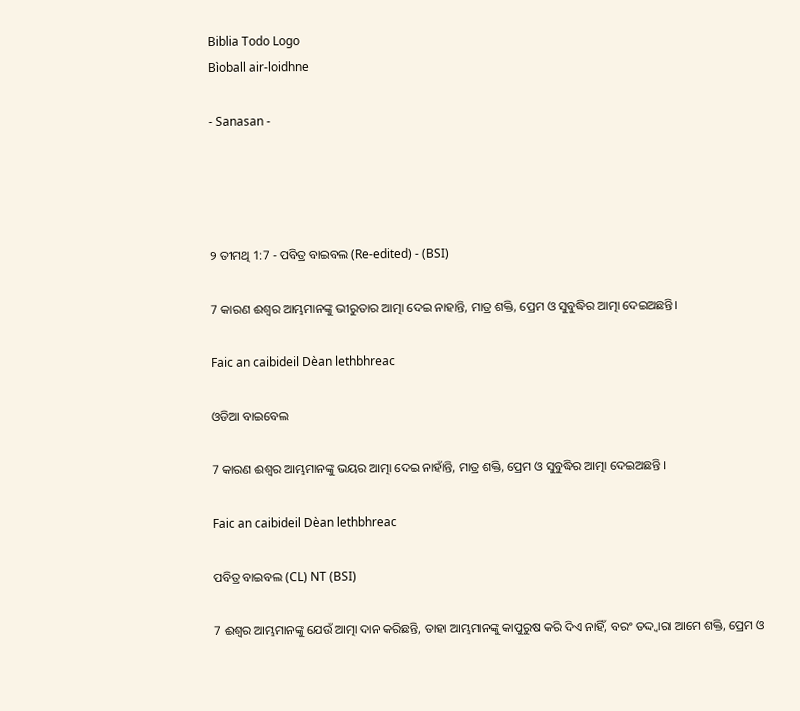Biblia Todo Logo
Bìoball air-loidhne

- Sanasan -




୨ ତୀମଥି 1:7 - ପବିତ୍ର ବାଇବଲ (Re-edited) - (BSI)

7 କାରଣ ଈଶ୍ଵର ଆମ୍ଭମାନଙ୍କୁ ଭୀରୁତାର ଆତ୍ମା ଦେଇ ନାହାନ୍ତି, ମାତ୍ର ଶକ୍ତି, ପ୍ରେମ ଓ ସୁବୁଦ୍ଧିର ଆତ୍ମା ଦେଇଅଛନ୍ତି।

Faic an caibideil Dèan lethbhreac

ଓଡିଆ ବାଇବେଲ

7 କାରଣ ଈଶ୍ୱର ଆମ୍ଭମାନଙ୍କୁ ଭୟର ଆତ୍ମା ଦେଇ ନାହାଁନ୍ତି, ମାତ୍ର ଶକ୍ତି, ପ୍ରେମ ଓ ସୁବୁଦ୍ଧିର ଆତ୍ମା ଦେଇଅଛନ୍ତି ।

Faic an caibideil Dèan lethbhreac

ପବିତ୍ର ବାଇବଲ (CL) NT (BSI)

7 ଈଶ୍ୱର ଆମ୍ଭମାନଙ୍କୁ ଯେଉଁ ଆତ୍ମା ଦାନ କରିଛନ୍ତି, ତାହା ଆମ୍ଭମାନଙ୍କୁ କାପୁରୁଷ କରି ଦିଏ ନାହିଁ, ବରଂ ତଦ୍ଦ୍ୱାରା ଆମେ ଶକ୍ତି, ପ୍ରେମ ଓ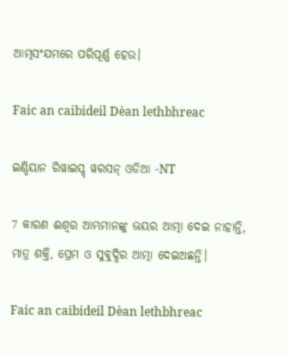ଆତ୍ମସଂଯମରେ ପରିପୂର୍ଣ୍ଣ ହେଉ।

Faic an caibideil Dèan lethbhreac

ଇଣ୍ଡିୟାନ ରିୱାଇସ୍ଡ୍ ୱରସନ୍ ଓଡିଆ -NT

7 କାରଣ ଈଶ୍ବର ଆମ୍ଭମାନଙ୍କୁ ଭୟର ଆତ୍ମା ଦେଇ ନାହାନ୍ତି, ମାତ୍ର ଶକ୍ତି, ପ୍ରେମ ଓ ସୁବୁଦ୍ଧିର ଆତ୍ମା ଦେଇଅଛନ୍ତି।

Faic an caibideil Dèan lethbhreac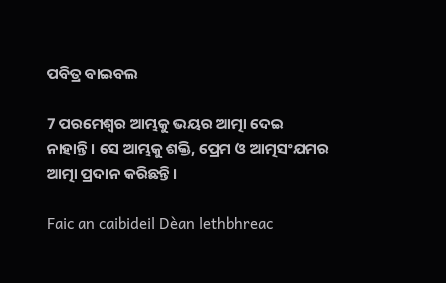ପବିତ୍ର ବାଇବଲ

7 ପରମେଶ୍ୱର ଆମ୍ଭକୁ ଭୟର ଆତ୍ମା ଦେଇ ନାହାନ୍ତି। ସେ ଆମ୍ଭକୁ ଶକ୍ତି, ପ୍ରେମ ଓ ଆତ୍ମସଂଯମର ଆତ୍ମା ପ୍ରଦାନ କରିଛନ୍ତି।

Faic an caibideil Dèan lethbhreac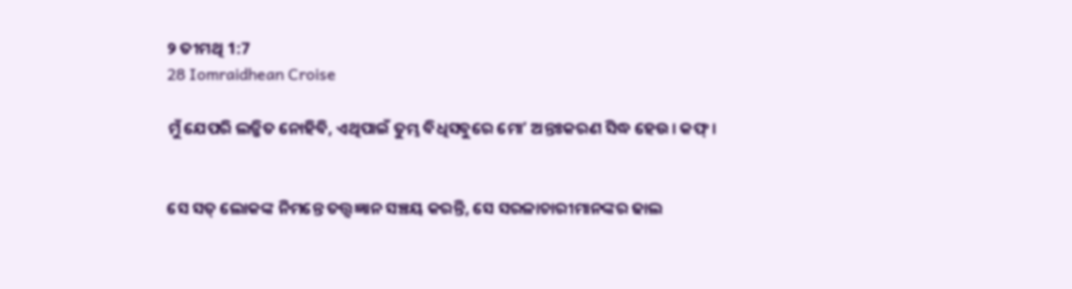୨ ତୀମଥି 1:7
28 Iomraidhean Croise

ମୁଁ ଯେପରି ଲଜ୍ଜିତ ନୋହିବି, ଏଥିପାଇଁ ତୁମ୍ଭ ବିଧିସବୁରେ ମୋʼ ଅନ୍ତଃକରଣ ସିଦ୍ଧ ହେଉ। କଫ୍।


ସେ ସତ୍ ଲୋକଙ୍କ ନିମନ୍ତେ ତତ୍ତ୍ଵଜ୍ଞାନ ସଞ୍ଚୟ କରନ୍ତି, ସେ ସରଳାଚାରୀମାନଙ୍କର ଢାଲ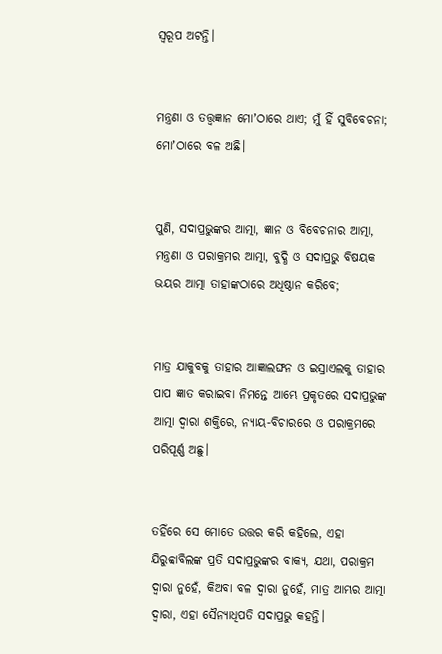ସ୍ଵରୂପ ଅଟନ୍ତି।


ମନ୍ତ୍ରଣା ଓ ତତ୍ତ୍ଵଜ୍ଞାନ ମୋʼଠାରେ ଥାଏ; ମୁଁ ହିଁ ସୁବିବେଚନା; ମୋʼଠାରେ ବଳ ଅଛି।


ପୁଣି, ସଦାପ୍ରଭୁଙ୍କର ଆତ୍ମା, ଜ୍ଞାନ ଓ ବିବେଚନାର ଆତ୍ମା, ମନ୍ତ୍ରଣା ଓ ପରାକ୍ରମର ଆତ୍ମା, ବୁଦ୍ଧି ଓ ସଦାପ୍ରଭୁ ବିଷୟକ ଭୟର ଆତ୍ମା ତାହାଙ୍କଠାରେ ଅଧିଷ୍ଠାନ କରିବେ;


ମାତ୍ର ଯାକୁବକୁ ତାହାର ଆଜ୍ଞାଲଙ୍ଘନ ଓ ଇସ୍ରାଏଲକୁ ତାହାର ପାପ ଜ୍ଞାତ କରାଇବା ନିମନ୍ତେ ଆମ୍ଭେ ପ୍ରକୃତରେ ସଦାପ୍ରଭୁଙ୍କ ଆତ୍ମା ଦ୍ଵାରା ଶକ୍ତିରେ, ନ୍ୟାୟ-ବିଚାରରେ ଓ ପରାକ୍ରମରେ ପରିପୂର୍ଣ୍ଣ ଅଛୁ।


ତହିଁରେ ସେ ମୋତେ ଉତ୍ତର କରି କହିଲେ, ଏହା ଯିରୁବ୍ବାବିଲଙ୍କ ପ୍ରତି ସଦାପ୍ରଭୁଙ୍କର ବାକ୍ୟ, ଯଥା, ପରାକ୍ରମ ଦ୍ଵାରା ନୁହେଁ, କିଅବା ବଳ ଦ୍ଵାରା ନୁହେଁ, ମାତ୍ର ଆମ୍ଭର ଆତ୍ମା ଦ୍ଵାରା, ଏହା ସୈନ୍ୟାଧିପତି ସଦାପ୍ରଭୁ କହନ୍ତି।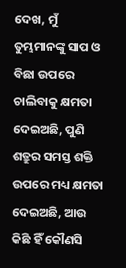ଦେଖ, ମୁଁ ତୁମ୍ଭମାନଙ୍କୁ ସାପ ଓ ବିଛା ଉପରେ ଚାଲିବାକୁ କ୍ଷମତା ଦେଇଅଛି, ପୁଣି ଶତ୍ରୁର ସମସ୍ତ ଶକ୍ତି ଉପରେ ମଧ୍ୟ କ୍ଷମତା ଦେଇଅଛି, ଆଉ କିଛି ହିଁ କୌଣସି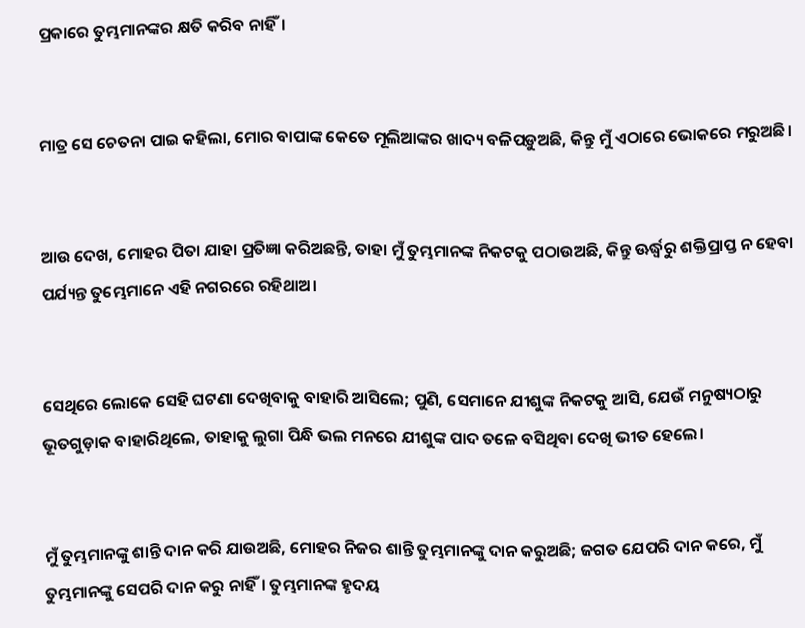ପ୍ରକାରେ ତୁମ୍ଭମାନଙ୍କର କ୍ଷତି କରିବ ନାହିଁ।


ମାତ୍ର ସେ ଚେତନା ପାଇ କହିଲା, ମୋର ବାପାଙ୍କ କେତେ ମୂଲିଆଙ୍କର ଖାଦ୍ୟ ବଳିପଡ଼ୁଅଛି, କିନ୍ତୁ ମୁଁ ଏଠାରେ ଭୋକରେ ମରୁଅଛି।


ଆଉ ଦେଖ, ମୋହର ପିତା ଯାହା ପ୍ରତିଜ୍ଞା କରିଅଛନ୍ତି, ତାହା ମୁଁ ତୁମ୍ଭମାନଙ୍କ ନିକଟକୁ ପଠାଉଅଛି, କିନ୍ତୁ ଊର୍ଦ୍ଧ୍ଵରୁ ଶକ୍ତିପ୍ରାପ୍ତ ନ ହେବା ପର୍ଯ୍ୟନ୍ତ ତୁମ୍ଭେମାନେ ଏହି ନଗରରେ ରହିଥାଅ।


ସେଥିରେ ଲୋକେ ସେହି ଘଟଣା ଦେଖିବାକୁ ବାହାରି ଆସିଲେ; ପୁଣି, ସେମାନେ ଯୀଶୁଙ୍କ ନିକଟକୁ ଆସି, ଯେଉଁ ମନୁଷ୍ୟଠାରୁ ଭୂତଗୁଡ଼ାକ ବାହାରିଥିଲେ, ତାହାକୁ ଲୁଗା ପିନ୍ଧି ଭଲ ମନରେ ଯୀଶୁଙ୍କ ପାଦ ତଳେ ବସିଥିବା ଦେଖି ଭୀତ ହେଲେ।


ମୁଁ ତୁମ୍ଭମାନଙ୍କୁ ଶାନ୍ତି ଦାନ କରି ଯାଉଅଛି, ମୋହର ନିଜର ଶାନ୍ତି ତୁମ୍ଭମାନଙ୍କୁ ଦାନ କରୁଅଛି; ଜଗତ ଯେପରି ଦାନ କରେ, ମୁଁ ତୁମ୍ଭମାନଙ୍କୁ ସେପରି ଦାନ କରୁ ନାହିଁ। ତୁମ୍ଭମାନଙ୍କ ହୃଦୟ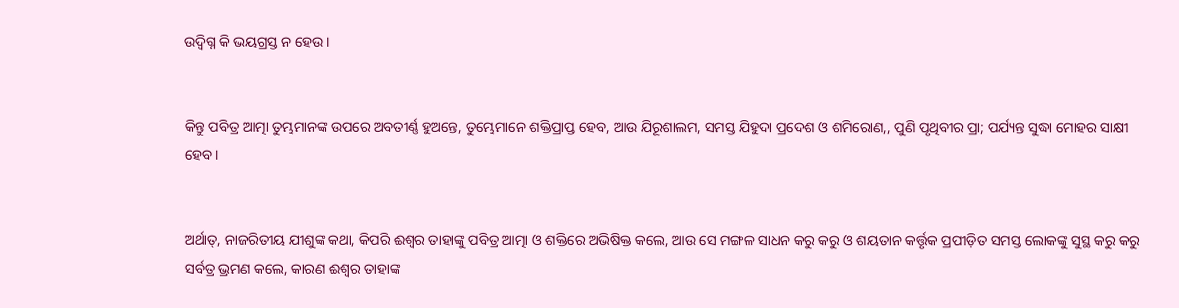ଉଦ୍ବିଗ୍ନ କି ଭୟଗ୍ରସ୍ତ ନ ହେଉ।


କିନ୍ତୁ ପବିତ୍ର ଆତ୍ମା ତୁମ୍ଭମାନଙ୍କ ଉପରେ ଅବତୀର୍ଣ୍ଣ ହୁଅନ୍ତେ, ତୁମ୍ଭେମାନେ ଶକ୍ତିପ୍ରାପ୍ତ ହେବ, ଆଉ ଯିରୂଶାଲମ, ସମସ୍ତ ଯିହୁଦା ପ୍ରଦେଶ ଓ ଶମିରୋଣ,, ପୁଣି ପୃଥିବୀର ପ୍ରା; ପର୍ଯ୍ୟନ୍ତ ସୁଦ୍ଧା ମୋହର ସାକ୍ଷୀ ହେବ।


ଅର୍ଥାତ୍, ନାଜରିତୀୟ ଯୀଶୁଙ୍କ କଥା, କିପରି ଈଶ୍ଵର ତାହାଙ୍କୁ ପବିତ୍ର ଆତ୍ମା ଓ ଶକ୍ତିରେ ଅଭିଷିକ୍ତ କଲେ, ଆଉ ସେ ମଙ୍ଗଳ ସାଧନ କରୁ କରୁ ଓ ଶୟତାନ କର୍ତ୍ତୃକ ପ୍ରପୀଡ଼ିତ ସମସ୍ତ ଲୋକଙ୍କୁ ସୁସ୍ଥ କରୁ କରୁ ସର୍ବତ୍ର ଭ୍ରମଣ କଲେ, କାରଣ ଈଶ୍ଵର ତାହାଙ୍କ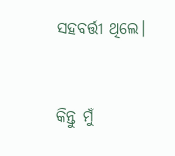ସହବର୍ତ୍ତୀ ଥିଲେ।


କିନ୍ତୁ ମୁଁ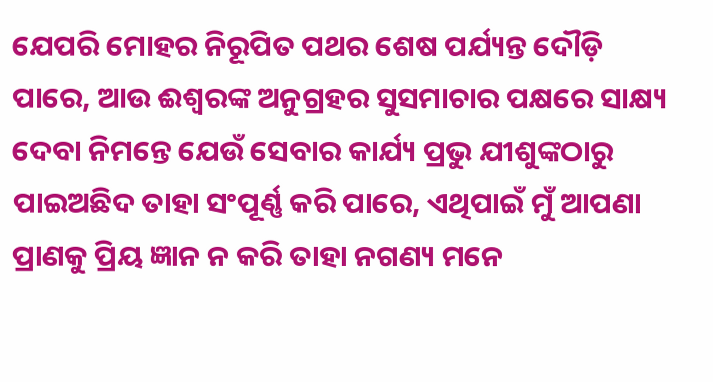ଯେପରି ମୋହର ନିରୂପିତ ପଥର ଶେଷ ପର୍ଯ୍ୟନ୍ତ ଦୌଡ଼ି ପାରେ, ଆଉ ଈଶ୍ଵରଙ୍କ ଅନୁଗ୍ରହର ସୁସମାଚାର ପକ୍ଷରେ ସାକ୍ଷ୍ୟ ଦେବା ନିମନ୍ତେ ଯେଉଁ ସେବାର କାର୍ଯ୍ୟ ପ୍ରଭୁ ଯୀଶୁଙ୍କଠାରୁ ପାଇଅଛିଦ ତାହା ସଂପୂର୍ଣ୍ଣ କରି ପାରେ, ଏଥିପାଇଁ ମୁଁ ଆପଣା ପ୍ରାଣକୁ ପ୍ରିୟ ଜ୍ଞାନ ନ କରି ତାହା ନଗଣ୍ୟ ମନେ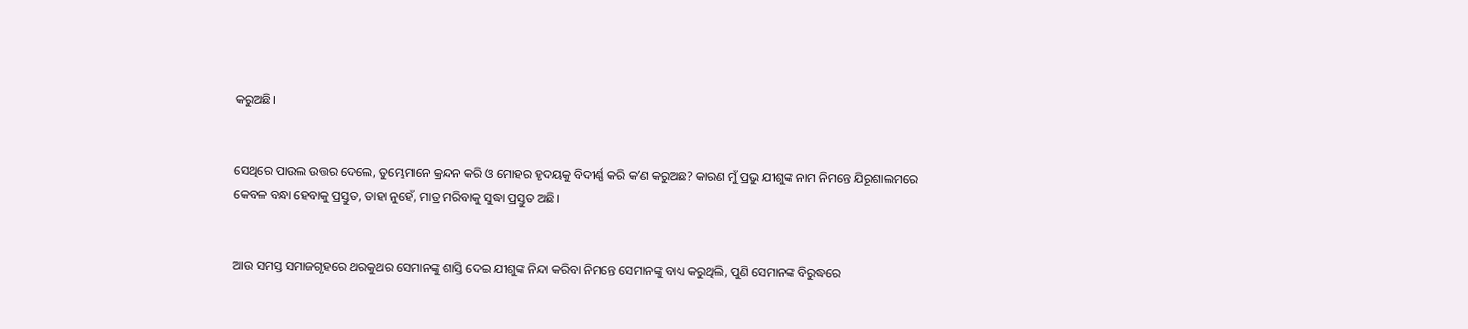କରୁଅଛି।


ସେଥିରେ ପାଉଲ ଉତ୍ତର ଦେଲେ, ତୁମ୍ଭେମାନେ କ୍ରନ୍ଦନ କରି ଓ ମୋହର ହୃଦୟକୁ ବିଦୀର୍ଣ୍ଣ କରି କʼଣ କରୁଅଛ? କାରଣ ମୁଁ ପ୍ରଭୁ ଯୀଶୁଙ୍କ ନାମ ନିମନ୍ତେ ଯିରୂଶାଲମରେ କେବଳ ବନ୍ଧା ହେବାକୁ ପ୍ରସ୍ତୁତ, ତାହା ନୁହେଁ, ମାତ୍ର ମରିବାକୁ ସୁଦ୍ଧା ପ୍ରସ୍ତୁତ ଅଛି।


ଆଉ ସମସ୍ତ ସମାଜଗୃହରେ ଥରକୁଥର ସେମାନଙ୍କୁ ଶାସ୍ତି ଦେଇ ଯୀଶୁଙ୍କ ନିନ୍ଦା କରିବା ନିମନ୍ତେ ସେମାନଙ୍କୁ ବାଧ୍ୟ କରୁଥିଲି, ପୁଣି ସେମାନଙ୍କ ବିରୁଦ୍ଧରେ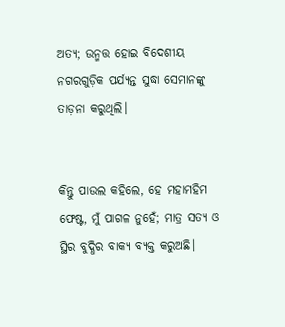ଅତ୍ୟ; ଉନ୍ମତ୍ତ ହୋଇ ବିଦେଶୀୟ ନଗରଗୁଡ଼ିକ ପର୍ଯ୍ୟନ୍ତ ସୁଦ୍ଧା ସେମାନଙ୍କୁ ତାଡ଼ନା କରୁଥିଲି।


କିନ୍ତୁ ପାଉଲ କହିଲେ, ହେ ମହାମହିମ ଫେଷ୍ଟ, ମୁଁ ପାଗଳ ନୁହେଁ; ମାତ୍ର ସତ୍ୟ ଓ ସ୍ଥିର ବୁଦ୍ଧିର ବାକ୍ୟ ବ୍ୟକ୍ତ କରୁଅଛି।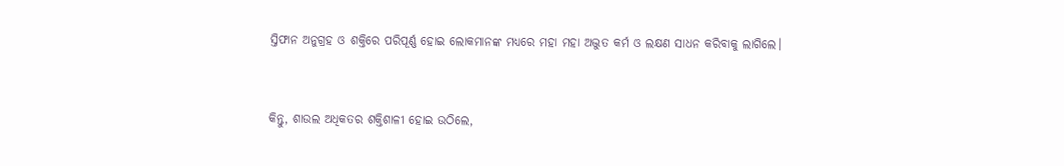ସ୍ତିଫାନ ଅନୁଗ୍ରହ ଓ ଶକ୍ତିରେ ପରିପୂର୍ଣ୍ଣ ହୋଇ ଲୋକମାନଙ୍କ ମଧ୍ୟରେ ମହା ମହା ଅଦ୍ଭୁତ କର୍ମ ଓ ଲକ୍ଷଣ ସାଧନ କରିବାକୁ ଲାଗିଲେ।


କିନ୍ତୁ, ଶାଉଲ ଅଧିକତର ଶକ୍ତିଶାଳୀ ହୋଇ ଉଠିଲେ,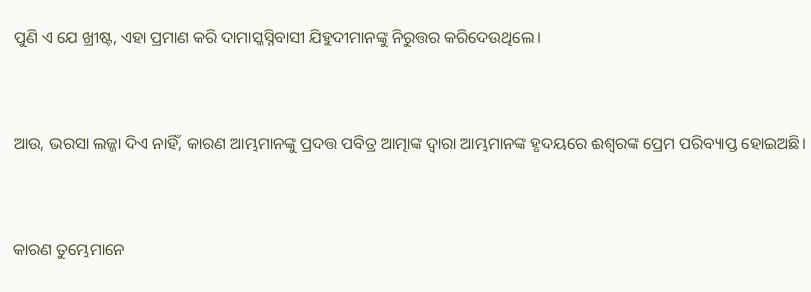ପୁଣି ଏ ଯେ ଖ୍ରୀଷ୍ଟ, ଏହା ପ୍ରମାଣ କରି ଦାମାସ୍କସ୍ନିବାସୀ ଯିହୁଦୀମାନଙ୍କୁ ନିରୁତ୍ତର କରିଦେଉଥିଲେ।


ଆଉ, ଭରସା ଲଜ୍ଜା ଦିଏ ନାହିଁ, କାରଣ ଆମ୍ଭମାନଙ୍କୁ ପ୍ରଦତ୍ତ ପବିତ୍ର ଆତ୍ମାଙ୍କ ଦ୍ଵାରା ଆମ୍ଭମାନଙ୍କ ହୃଦୟରେ ଈଶ୍ଵରଙ୍କ ପ୍ରେମ ପରିବ୍ୟାପ୍ତ ହୋଇଅଛି।


କାରଣ ତୁମ୍ଭେମାନେ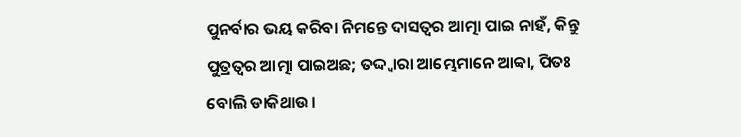ପୁନର୍ବାର ଭୟ କରିବା ନିମନ୍ତେ ଦାସତ୍ଵର ଆତ୍ମା ପାଇ ନାହଁ, କିନ୍ତୁ ପୁତ୍ରତ୍ଵର ଆତ୍ମା ପାଇଅଛ; ତଦ୍ଦ୍ଵାରା ଆମ୍ଭେମାନେ ଆବ୍ବା, ପିତଃ ବୋଲି ଡାକିଥାଉ।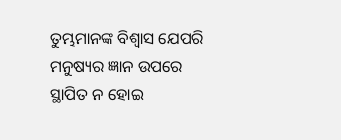ତୁମ୍ଭମାନଙ୍କ ବିଶ୍ଵାସ ଯେପରି ମନୁଷ୍ୟର ଜ୍ଞାନ ଉପରେ ସ୍ଥାପିତ ନ ହୋଇ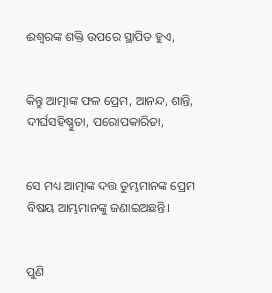ଈଶ୍ଵରଙ୍କ ଶକ୍ତି ଉପରେ ସ୍ଥାପିତ ହୁଏ,


କିନ୍ତୁ ଆତ୍ମାଙ୍କ ଫଳ ପ୍ରେମ, ଆନନ୍ଦ, ଶାନ୍ତି, ଦୀର୍ଘସହିଷ୍ଣୁତା, ପରୋପକାରିତା,


ସେ ମଧ୍ୟ ଆତ୍ମାଙ୍କ ଦତ୍ତ ତୁମ୍ଭମାନଙ୍କ ପ୍ରେମ ବିଷୟ ଆମ୍ଭମାନଙ୍କୁ ଜଣାଇଅଛନ୍ତି।


ପୁଣି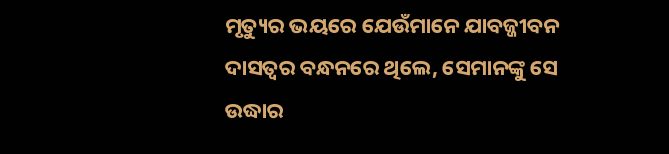ମୃତ୍ୟୁର ଭୟରେ ଯେଉଁମାନେ ଯାବଜ୍ଜୀବନ ଦାସତ୍ଵର ବନ୍ଧନରେ ଥିଲେ, ସେମାନଙ୍କୁ ସେ ଉଦ୍ଧାର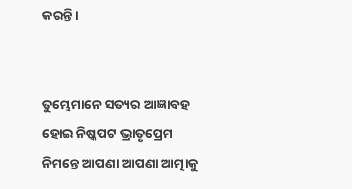କରନ୍ତି।


ତୁମ୍ଭେମାନେ ସତ୍ୟର ଆଜ୍ଞାବହ ହୋଇ ନିଷ୍କପଟ ଭ୍ରାତୃପ୍ରେମ ନିମନ୍ତେ ଆପଣା ଆପଣା ଆତ୍ମାକୁ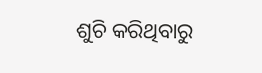ଶୁଚି କରିଥିବାରୁ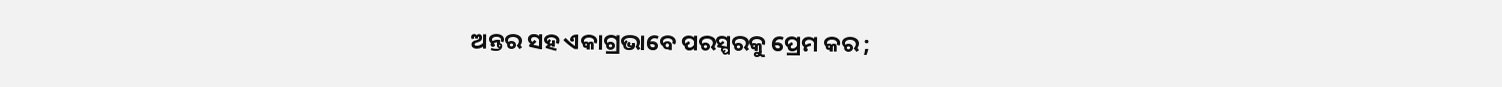ଅନ୍ତର ସହ ଏକାଗ୍ରଭାବେ ପରସ୍ପରକୁ ପ୍ରେମ କର ;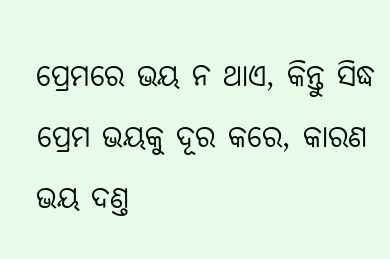ପ୍ରେମରେ ଭୟ ନ ଥାଏ, କିନ୍ତୁ ସିଦ୍ଧ ପ୍ରେମ ଭୟକୁ ଦୂର କରେ, କାରଣ ଭୟ ଦଣ୍ତ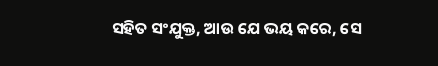ସହିତ ସଂଯୁକ୍ତ, ଆଉ ଯେ ଭୟ କରେ, ସେ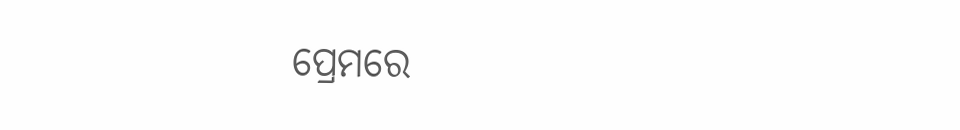ପ୍ରେମରେ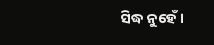ସିଦ୍ଧ ନୁହେଁ।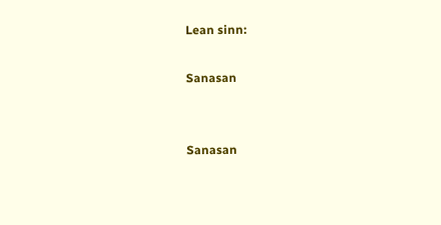Lean sinn:

Sanasan


Sanasan